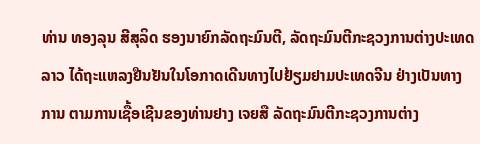ທ່ານ ທອງລຸນ ສີສຸລິດ ຮອງນາຍົກລັດຖະມົນຕີ, ລັດຖະມົນຕີກະຊວງການຕ່າງປະເທດ
ລາວ ໄດ້ຖະແຫລງຢືນຢັນໃນໂອກາດເດີນທາງໄປຢ້ຽມຢາມປະເທດຈີນ ຢ່າງເປັນທາງ
ການ ຕາມການເຊື້ອເຊີນຂອງທ່ານຢາງ ເຈຍສື ລັດຖະມົນຕີກະຊວງການຕ່າງ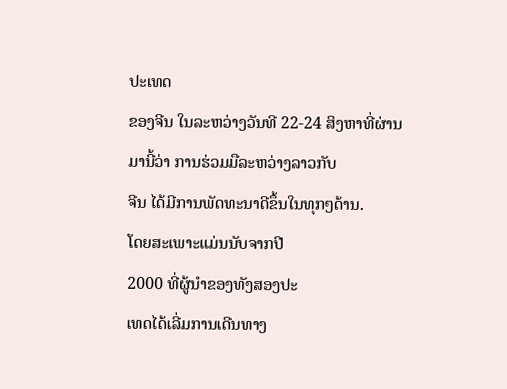ປະເທດ
ຂອງຈີນ ໃນລະຫວ່າງວັນທີ 22-24 ສິງຫາທີ່ຜ່ານມານີ້ວ່າ ການຮ່ວມມືລະຫວ່າງລາວກັບ
ຈີນ ໄດ້ມີການພັດທະນາດີຂຶ້ນໃນທຸກໆດ້ານ.
ໂດຍສະເພາະແມ່ນນັບຈາກປີ
2000 ທີ່ຜູ້ນໍາຂອງທັງສອງປະ
ເທດໄດ້ເລີ່ມການເດີນທາງ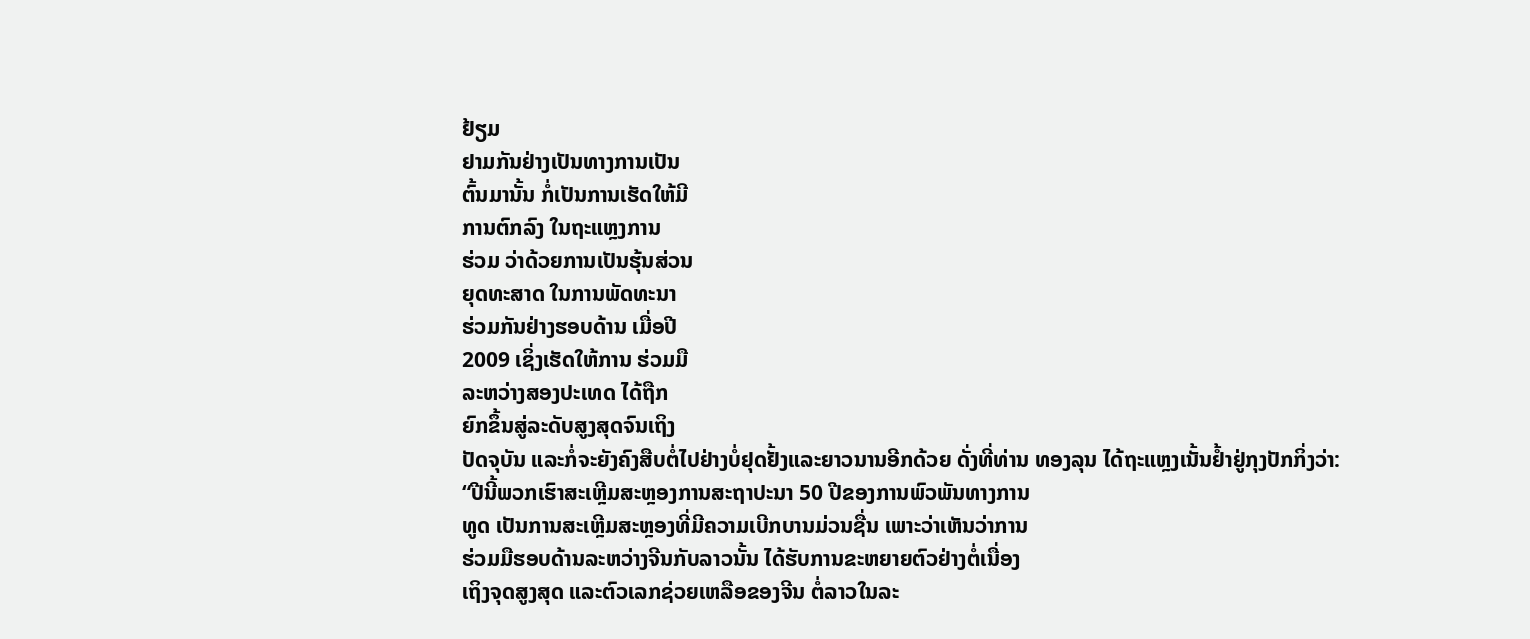ຢ້ຽມ
ຢາມກັນຢ່າງເປັນທາງການເປັນ
ຕົ້ນມານັ້ນ ກໍ່ເປັນການເຮັດໃຫ້ມີ
ການຕົກລົງ ໃນຖະແຫຼງການ
ຮ່ວມ ວ່າດ້ວຍການເປັນຮຸ້ນສ່ວນ
ຍຸດທະສາດ ໃນການພັດທະນາ
ຮ່ວມກັນຢ່າງຮອບດ້ານ ເມື່ອປີ
2009 ເຊິ່ງເຮັດໃຫ້ການ ຮ່ວມມື
ລະຫວ່າງສອງປະເທດ ໄດ້ຖືກ
ຍົກຂຶ້ນສູ່ລະດັບສູງສຸດຈົນເຖິງ
ປັດຈຸບັນ ແລະກໍ່ຈະຍັງຄົງສືບຕໍ່ໄປຢ່າງບໍ່ຢຸດຢັ້ງແລະຍາວນານອີກດ້ວຍ ດັ່ງທີ່ທ່ານ ທອງລຸນ ໄດ້ຖະແຫຼງເນັ້ນຢໍ້າຢູ່ກຸງປັກກິ່ງວ່າ:
“ປີນີ້ພວກເຮົາສະເຫຼີມສະຫຼອງການສະຖາປະນາ 50 ປີຂອງການພົວພັນທາງການ
ທູດ ເປັນການສະເຫຼີມສະຫຼອງທີ່ມີຄວາມເບີກບານມ່ວນຊື່ນ ເພາະວ່າເຫັນວ່າການ
ຮ່ວມມືຮອບດ້ານລະຫວ່າງຈີນກັບລາວນັ້ນ ໄດ້ຮັບການຂະຫຍາຍຕົວຢ່າງຕໍ່ເນື່ອງ
ເຖິງຈຸດສູງສຸດ ແລະຕົວເລກຊ່ວຍເຫລືອຂອງຈີນ ຕໍ່ລາວໃນລະ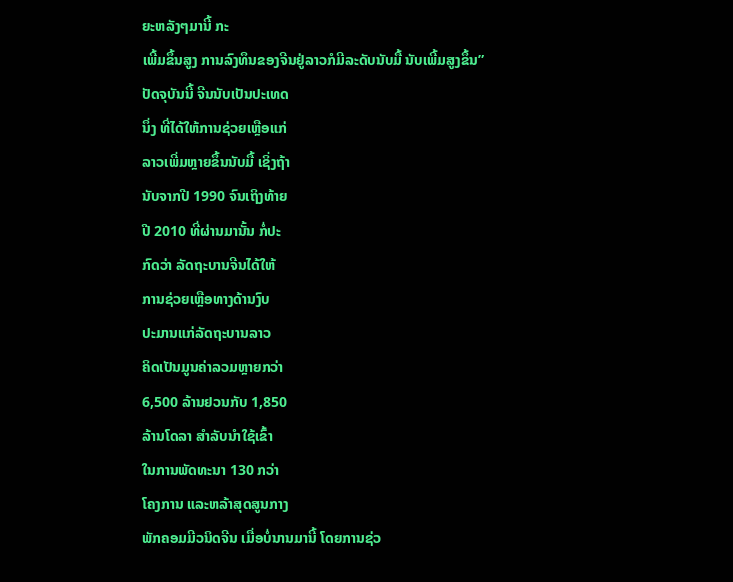ຍະຫລັງໆມານີ້ ກະ
ເພີ້ມຂຶ້ນສູງ ການລົງທຶນຂອງຈີນຢູ່ລາວກໍມີລະດັບນັບມື້ ນັບເພີ້ມສູງຂຶ້ນ”
ປັດຈຸບັນນີ້ ຈີນນັບເປັນປະເທດ
ນຶ່ງ ທີ່ໄດ້ໃຫ້ການຊ່ວຍເຫຼືອແກ່
ລາວເພີ່ມຫຼາຍຂຶ້ນນັບມື້ ເຊິ່ງຖ້າ
ນັບຈາກປີ 1990 ຈົນເຖິງທ້າຍ
ປີ 2010 ທີ່ຜ່ານມານັ້ນ ກໍ່ປະ
ກົດວ່າ ລັດຖະບານຈີນໄດ້ໃຫ້
ການຊ່ວຍເຫຼືອທາງດ້ານງົບ
ປະມານແກ່ລັດຖະບານລາວ
ຄິດເປັນມູນຄ່າລວມຫຼາຍກວ່າ
6,500 ລ້ານຢວນກັບ 1,850
ລ້ານໂດລາ ສໍາລັບນໍາໃຊ້ເຂົ້າ
ໃນການພັດທະນາ 130 ກວ່າ
ໂຄງການ ແລະຫລ້າສຸດສູນກາງ
ພັກຄອມມີວນິດຈີນ ເມື່ອບໍ່ນານມານີ້ ໂດຍການຊ່ວ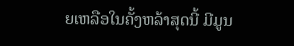ຍເຫລືອໃນຄັ້ງຫລ້າສຸດນີ້ ມີມູນ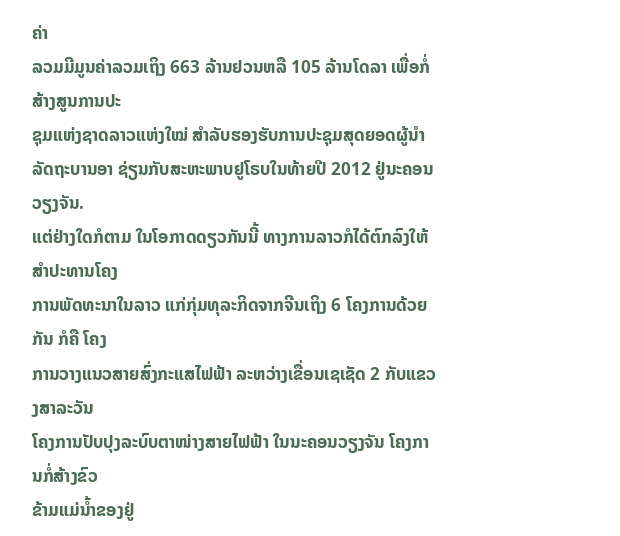ຄ່າ
ລວມມີມູນຄ່າລວມເຖິງ 663 ລ້ານຢວນຫລື 105 ລ້ານໂດລາ ເພື່ອກໍ່ສ້າງສູນການປະ
ຊຸມແຫ່ງຊາດລາວແຫ່ງໃໝ່ ສໍາລັບຮອງຮັບການປະຊຸມສຸດຍອດຜູ້ນໍາລັດຖະບານອາ ຊ່ຽນກັບສະຫະພາບຢູໂຣບໃນທ້າຍປີ 2012 ຢູ່ນະຄອນວຽງຈັນ.
ແຕ່ຢ່າງໃດກໍຕາມ ໃນໂອກາດດຽວກັນນີ້ ທາງການລາວກໍໄດ້ຕົກລົງໃຫ້ສໍາປະທານໂຄງ
ການພັດທະນາໃນລາວ ແກ່ກຸ່ມທຸລະກິດຈາກຈີນເຖິງ 6 ໂຄງການດ້ວຍກັນ ກໍຄື ໂຄງ
ການວາງແນວສາຍສົ່ງກະແສໄຟຟ້າ ລະຫວ່າງເຂື່ອນເຊເຊັດ 2 ກັບແຂວງສາລະວັນ
ໂຄງການປັບປຸງລະບົບຕາໜ່າງສາຍໄຟຟ້າ ໃນນະຄອນວຽງຈັນ ໂຄງການກໍ່ສ້າງຂົວ
ຂ້າມແມ່ນໍ້າຂອງຢູ່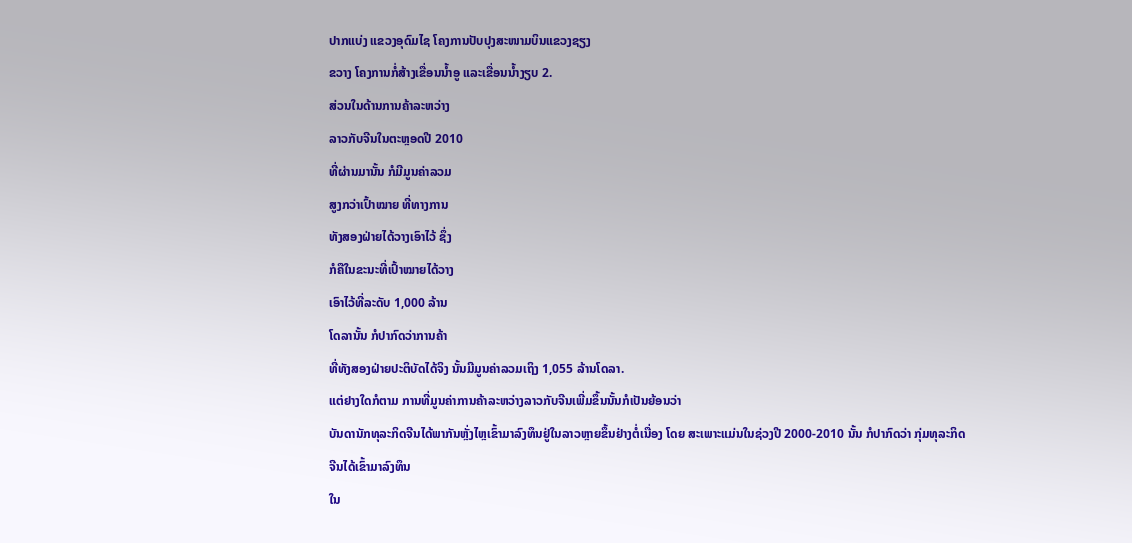ປາກແບ່ງ ແຂວງອຸດົມໄຊ ໂຄງການປັບປຸງສະໜາມບິນແຂວງຊຽງ
ຂວາງ ໂຄງການກໍ່ສ້າງເຂື່ອນນໍ້າອູ ແລະເຂື່ອນນໍ້າງຽບ 2.
ສ່ວນໃນດ້ານການຄ້າລະຫວ່າງ
ລາວກັບຈີນໃນຕະຫຼອດປີ 2010
ທີ່ຜ່ານມານັ້ນ ກໍມີມູນຄ່າລວມ
ສູງກວ່າເປົ້າໝາຍ ທີ່ທາງການ
ທັງສອງຝ່າຍໄດ້ວາງເອົາໄວ້ ຊຶ່ງ
ກໍຄືໃນຂະນະທີ່ເປົ້າໝາຍໄດ້ວາງ
ເອົາໄວ້ທີ່ລະດັບ 1,000 ລ້ານ
ໂດລານັ້ນ ກໍປາກົດວ່າການຄ້າ
ທີ່ທັງສອງຝ່າຍປະຕິບັດໄດ້ຈິງ ນັ້ນມີມູນຄ່າລວມເຖິງ 1,055 ລ້ານໂດລາ.
ແຕ່ຢາງໃດກໍຕາມ ການທີ່ມູນຄ່າການຄ້າລະຫວ່າງລາວກັບຈີນເພີ່ມຂຶ້ນນັ້ນກໍເປັນຍ້ອນວ່າ
ບັນດານັກທຸລະກິດຈີນໄດ້ພາກັນຫຼັ່ງໄຫຼເຂົ້າມາລົງທຶນຢູ່ໃນລາວຫຼາຍຂຶ້ນຢ່າງຕໍ່ເນື່ອງ ໂດຍ ສະເພາະແມ່ນໃນຊ່ວງປີ 2000-2010 ນັ້ນ ກໍປາກົດວ່າ ກຸ່ມທຸລະກິດຈີນໄດ້ເຂົ້າມາລົງທຶນ
ໃນ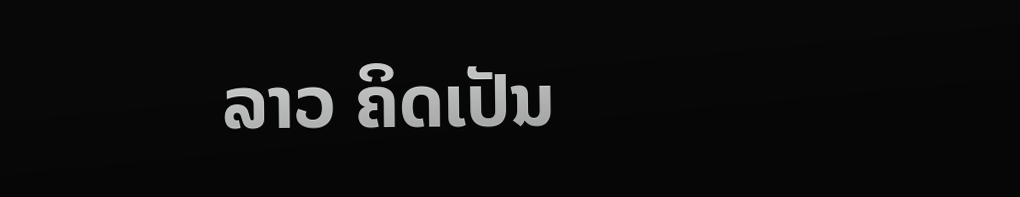ລາວ ຄິດເປັນ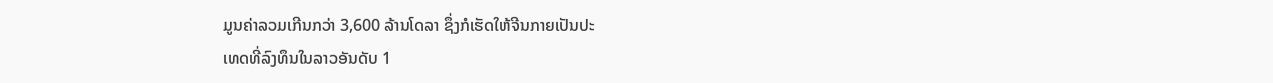ມູນຄ່າລວມເກີນກວ່າ 3,600 ລ້ານໂດລາ ຊຶ່ງກໍເຮັດໃຫ້ຈີນກາຍເປັນປະ
ເທດທີ່ລົງທຶນໃນລາວອັນດັບ 1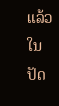ແລ້ວໃນປັດ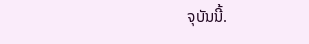ຈຸບັນນີ້.